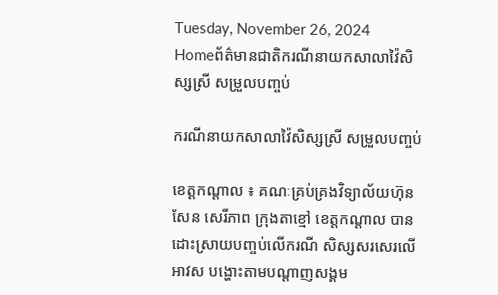Tuesday, November 26, 2024
Homeព័ត៌មានជាតិករណីនាយកសាលាវ៉ៃសិស្សស្រី សម្រួលបញ្ចប់

ករណីនាយកសាលាវ៉ៃសិស្សស្រី សម្រួលបញ្ចប់

ខេត្តកណ្តាល ៖ គណៈគ្រប់គ្រងវិទ្យាល័យហ៊ុន សែន សេរីភាព ក្រុងតាខ្មៅ ខេត្តកណ្តាល បានដោះស្រាយបញ្ចប់លើករណី សិស្សសរសេរលើអាវស បង្ហោះតាមបណ្តាញសង្គម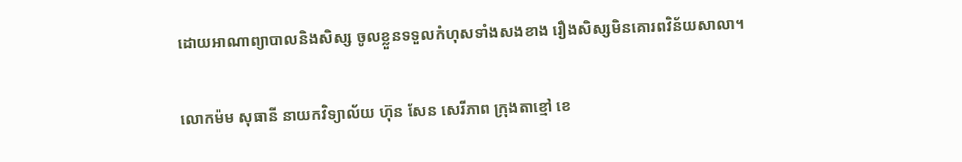ដោយអាណាព្យាបាលនិងសិស្ស ចូលខ្លួនទទួលកំហុសទាំងសងខាង រឿងសិស្សមិនគោរពវិន័យសាលា។

លោកម៉ម សុធានី នាយកវិទ្យាល័យ ហ៊ុន សែន សេរីភាព ក្រុងតាខ្មៅ ខេ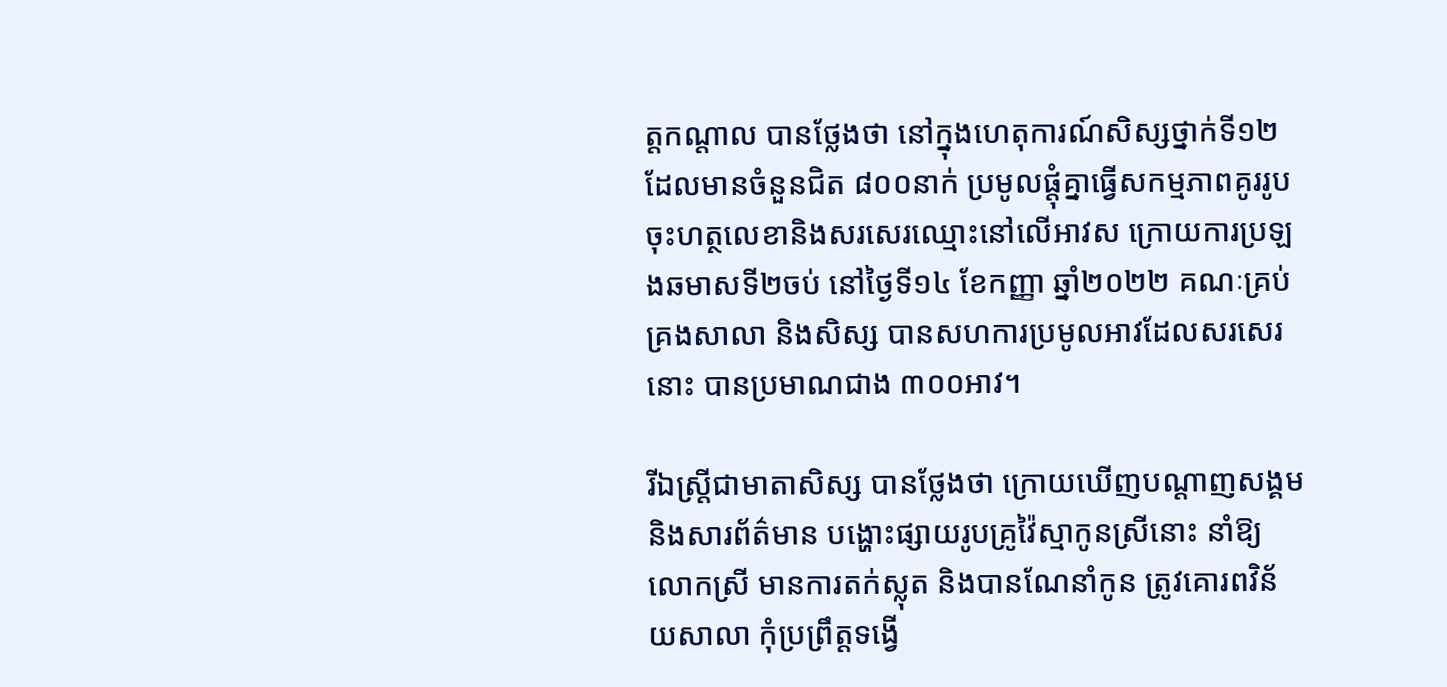ត្តកណ្តាល បានថ្លែងថា នៅក្នុងហេតុការណ៍សិស្សថ្នាក់ទី១២ ដែលមានចំនួនជិត ៨០០នាក់ ប្រមូលផ្តុំគ្នាធ្វើសកម្មភាពគូររូប ចុះហត្ថលេខានិងសរសេរឈ្មោះនៅលើអាវស ក្រោយការប្រឡងឆមាសទី២ចប់ នៅថ្ងៃទី១៤ ខែកញ្ញា ឆ្នាំ២០២២ គណៈគ្រប់គ្រងសាលា និងសិស្ស បានសហការប្រមូលអាវដែលសរសេរនោះ បានប្រមាណជាង ៣០០អាវ។

រីឯស្ត្រីជាមាតាសិស្ស បានថ្លែងថា ក្រោយឃើញបណ្តាញសង្គម និងសារព័ត៌មាន បង្ហោះផ្សាយរូបគ្រូវ៉ៃស្មាកូនស្រីនោះ នាំឱ្យលោកស្រី មានការតក់ស្លុត និងបានណែនាំកូន ត្រូវគោរពវិន័យសាលា កុំប្រព្រឹត្តទង្វើ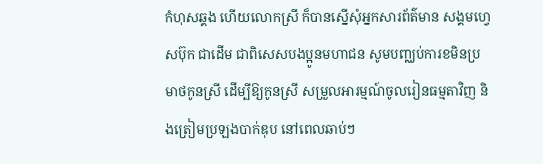កំហុសឆ្គង ហើយលោកស្រី ក៏បានស្នើសុំអ្នកសារព័ត៌មាន សង្គមហ្វេសប៊ុក ជាដើម ជាពិសេសបងប្អូនមហាជន សូមបញ្ឈប់ការខមិនប្រមាថកូនស្រី ដើម្បីឱ្យកូនស្រី សម្រួលអារម្មណ៍ចូលរៀនធម្មតាវិញ និងត្រៀមប្រឡងបាក់ឌុប នៅពេលឆាប់ៗ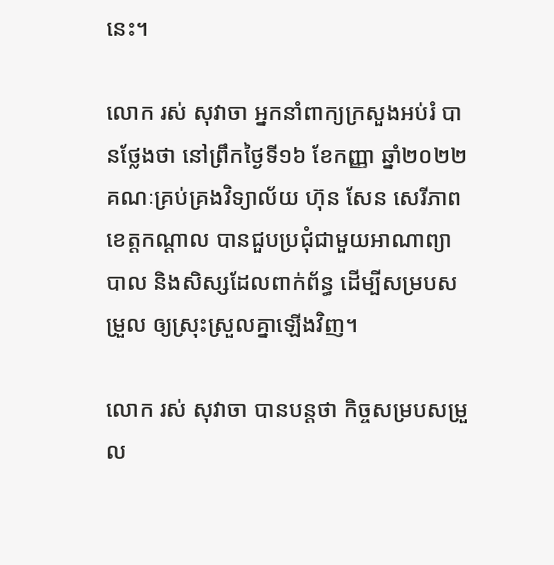នេះ។

លោក រស់ សុវាចា អ្នកនាំពាក្យក្រសួងអប់រំ បានថ្លែងថា នៅព្រឹកថ្ងៃទី១៦ ខែកញ្ញា ឆ្នាំ២០២២ គណៈគ្រប់គ្រងវិទ្យាល័យ ហ៊ុន សែន សេរីភាព ខេត្តកណ្តាល បានជួបប្រជុំជាមួយអាណាព្យាបាល និងសិស្សដែលពាក់ព័ន្ធ ដើម្បីសម្របសម្រួល ឲ្យស្រុះស្រួលគ្នាឡើងវិញ។

លោក រស់ សុវាចា បានបន្តថា កិច្ចសម្របសម្រួល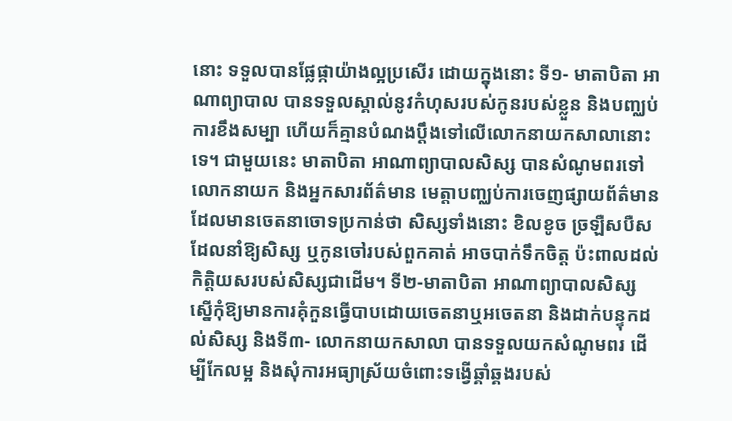នោះ ទទួលបានផ្លែផ្កាយ៉ាងល្អប្រសើរ ដោយក្នុងនោះ ទី១- មាតាបិតា អាណាព្យាបាល បានទទួលស្គាល់នូវកំហុសរបស់កូនរបស់ខ្លួន និងបញ្ឈប់ការខឹងសម្បា ហើយក៏គ្មានបំណងប្តឹងទៅលើលោកនាយកសាលានោះទេ។ ជាមួយនេះ មាតាបិតា អាណាព្យាបាលសិស្ស បានសំណូមពរទៅលោកនាយក និងអ្នកសារព័ត៌មាន មេត្តាបញ្ឈប់ការចេញផ្សាយព័ត៌មានដែលមានចេតនាចោទប្រកាន់ថា សិស្សទាំងនោះ ខិលខូច ច្រឡឺសបឺស ដែលនាំឱ្យសិស្ស ឬកូនចៅរបស់ពួកគាត់ អាចបាក់ទឹកចិត្ត ប៉ះពាលដល់កិត្តិយសរបស់សិស្សជាដើម។ ទី២-មាតាបិតា អាណាព្យាបាលសិស្ស ស្នើកុំឱ្យមានការគុំកួនធ្វើបាបដោយចេតនាឬអចេតនា និងដាក់បន្ទុកដល់សិស្ស និងទី៣- លោកនាយកសាលា បានទទួលយកសំណូមពរ ដើម្បីកែលម្អ និងសុំការអធ្យាស្រ័យចំពោះទង្វើឆ្គាំឆ្គងរបស់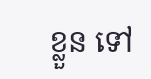ខ្លួន ទៅ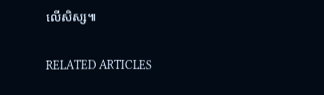លើសិស្ស៕

RELATED ARTICLES